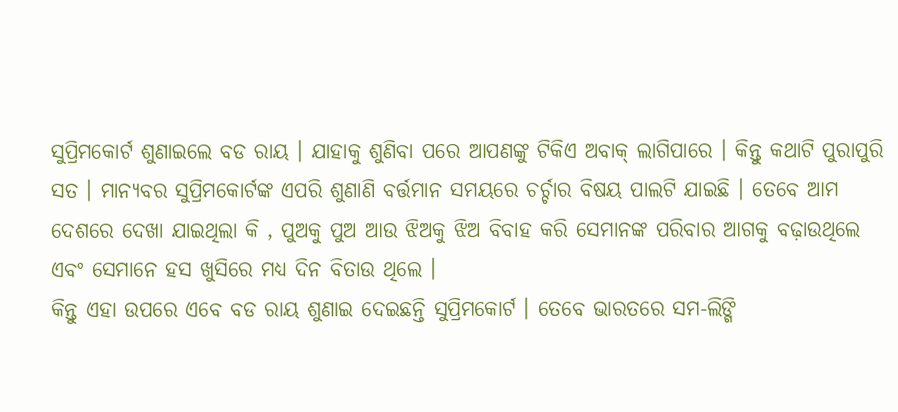ସୁପ୍ରିମକୋର୍ଟ ଶୁଣାଇଲେ ବଡ ରାୟ । ଯାହାକୁ ଶୁଣିବା ପରେ ଆପଣଙ୍କୁ ଟିକିଏ ଅବାକ୍ ଲାଗିପାରେ । କିନ୍ତୁ କଥାଟି ପୁରାପୁରି ସତ । ମାନ୍ୟବର ସୁପ୍ରିମକୋର୍ଟଙ୍କ ଏପରି ଶୁଣାଣି ବର୍ତ୍ତମାନ ସମୟରେ ଚର୍ଚ୍ଚାର ବିଷୟ ପାଲଟି ଯାଇଛି । ତେବେ ଆମ ଦେଶରେ ଦେଖା ଯାଇଥିଲା କି , ପୁଅକୁ ପୁଅ ଆଉ ଝିଅକୁ ଝିଅ ବିବାହ କରି ସେମାନଙ୍କ ପରିବାର ଆଗକୁ ବଢ଼ାଉଥିଲେ ଏବଂ ସେମାନେ ହସ ଖୁସିରେ ମଧ୍ୟ ଦିନ ବିତାଉ ଥିଲେ ।
କିନ୍ତୁ ଏହା ଉପରେ ଏବେ ବଡ ରାୟ ଶୁଣାଇ ଦେଇଛନ୍ତି ସୁପ୍ରିମକୋର୍ଟ । ତେବେ ଭାରତରେ ସମ-ଲିଙ୍ଗି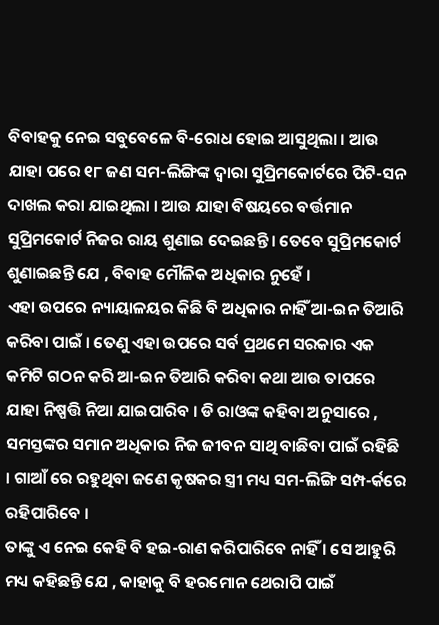ବିବାହକୁ ନେଇ ସବୁବେଳେ ବି-ରୋଧ ହୋଇ ଆସୁଥିଲା । ଆଉ ଯାହା ପରେ ୧୮ ଜଣ ସମ-ଲିଙ୍ଗିଙ୍କ ଦ୍ଵାରା ସୁପ୍ରିମକୋର୍ଟରେ ପିଟି-ସନ ଦାଖଲ କରା ଯାଇଥିଲା । ଆଉ ଯାହା ବିଷୟରେ ବର୍ତ୍ତମାନ ସୁପ୍ରିମକୋର୍ଟ ନିଜର ରାୟ ଶୁଣାଇ ଦେଇଛନ୍ତି । ତେବେ ସୁପ୍ରିମକୋର୍ଟ ଶୁଣାଇଛନ୍ତି ଯେ , ବିବାହ ମୌଳିକ ଅଧିକାର ନୁହେଁ ।
ଏହା ଉପରେ ନ୍ୟାୟାଳୟର କିଛି ବି ଅଧିକାର ନାହିଁ ଆ-ଇନ ତିଆରି କରିବା ପାଇଁ । ତେଣୁ ଏହା ଉପରେ ସର୍ବ ପ୍ରଥମେ ସରକାର ଏକ କମିଟି ଗଠନ କରି ଆ-ଇନ ତିଆରି କରିବା କଥା ଆଉ ତାପରେ ଯାହା ନିଷ୍ପତ୍ତି ନିଆ ଯାଇପାରିବ । ଡି ରାଓଙ୍କ କହିବା ଅନୁସାରେ , ସମସ୍ତଙ୍କର ସମାନ ଅଧିକାର ନିଜ ଜୀବନ ସାଥି ବାଛିବା ପାଇଁ ରହିଛି । ଗାଆଁ ରେ ରହୁଥିବା ଜଣେ କୃଷକର ସ୍ତ୍ରୀ ମଧ୍ୟ ସମ-ଲିଙ୍ଗି ସମ୍ପ-ର୍କରେ ରହିପାରିବେ ।
ତାଙ୍କୁ ଏ ନେଇ କେହି ବି ହଇ-ରାଣ କରିପାରିବେ ନାହିଁ । ସେ ଆହୁରି ମଧ୍ୟ କହିଛନ୍ତି ଯେ , କାହାକୁ ବି ହରମୋନ ଥେରାପି ପାଇଁ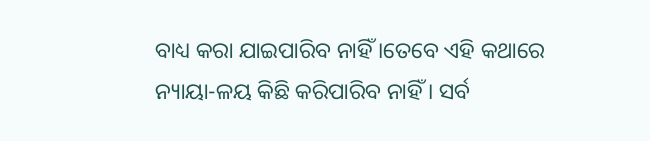ବାଧ୍ୟ କରା ଯାଇପାରିବ ନାହିଁ ।ତେବେ ଏହି କଥାରେ ନ୍ୟାୟା-ଳୟ କିଛି କରିପାରିବ ନାହିଁ । ସର୍ବ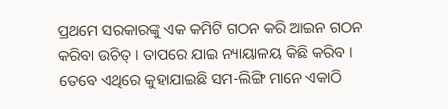ପ୍ରଥମେ ସରକାରଙ୍କୁ ଏକ କମିଟି ଗଠନ କରି ଆଇନ ଗଠନ କରିବା ଉଚିତ୍ । ତାପରେ ଯାଇ ନ୍ୟାୟାଳୟ କିଛି କରିବ । ତେବେ ଏଥିରେ କୁହାଯାଇଛି ସମ-ଲିଙ୍ଗି ମାନେ ଏକାଠି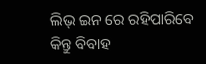ଲିଭ୍ ଇନ ରେ ରହିପାରିବେ କିନ୍ତୁ ବିବାହ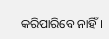କରିପାରିବେ ନାହିଁ ।